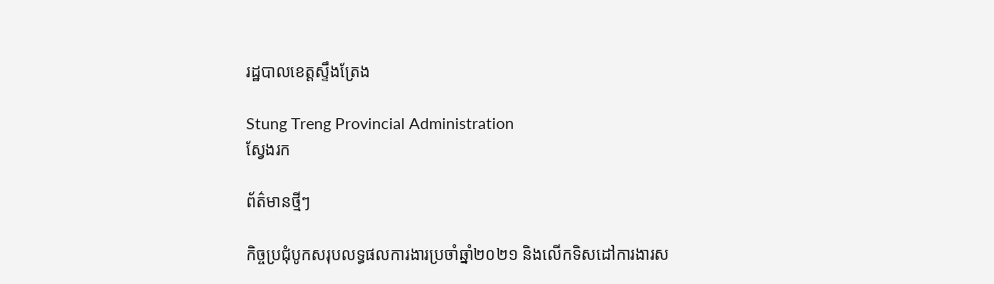រដ្ឋបាលខេត្តស្ទឹងត្រែង

Stung Treng Provincial Administration
ស្វែងរក

ព័ត៌មានថ្មីៗ

កិច្ចប្រជុំបូកសរុបលទ្ធផលការងារប្រចាំឆ្នាំ២០២១ និងលើកទិសដៅការងារស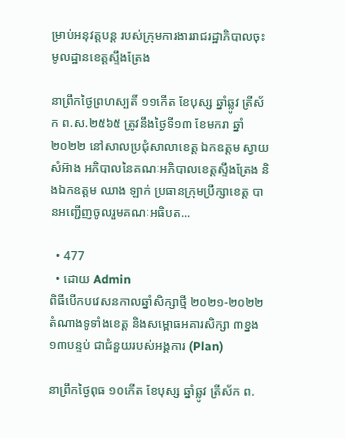ម្រាប់អនុវត្តបន្ត របស់ក្រុមការងាររាជរដ្ឋាភិបាលចុះមូលដ្ឋានខេត្តស្ទឹងត្រែង

នាព្រឹកថ្ងៃព្រហស្បតិ៍ ១១កើត ខែបុស្ស ឆ្នាំឆ្លូវ ត្រីស័ក ព.ស.២៥៦៥ ត្រូវនឹងថ្ងៃទី១៣ ខែមករា ឆ្នាំ២០២២ នៅសាលប្រជុំសាលាខេត្ត ឯកឧត្តម ស្វាយ  សំអ៊ាង អភិបាលនៃគណៈអភិបាលខេត្តស្ទឹងត្រែង និងឯកឧត្តម ឈាង ឡាក់ ប្រធានក្រុមប្រឹក្សាខេត្ត បានអញ្ជើញចូលរួមគណៈអធិបត...

  • 477
  • ដោយ Admin
ពិធីបើកបវេសនកាលឆ្នាំសិក្សាថ្មី ២០២១-២០២២ តំណាងទូទាំងខេត្ត និងសម្ពោធអគារសិក្សា ៣ខ្នង ១៣បន្ទប់ ជាជំនួយរបស់អង្គការ (Plan)

នាព្រឹកថ្ងៃពុធ ១០កើត ខែបុស្ស ឆ្នាំឆ្លូវ ត្រីស័ក ព.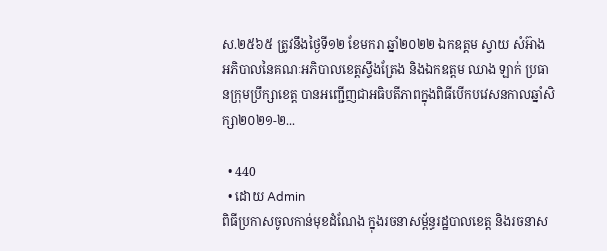ស.២៥៦៥ ត្រូវនឹងថ្ងៃទី១២ ខែមករា ឆ្នាំ២០២២ ឯកឧត្តម ស្វាយ សំអ៊ាង អភិបាលនៃគណៈអភិបាលខេត្តស្ទឹងត្រែង និងឯកឧត្តម ឈាង ឡាក់ ប្រធានក្រុមប្រឹក្សាខេត្ត បានអញ្ជើញជាអធិបតីភាពក្នុងពិធីបើកបវេសនកាលឆ្នាំសិក្សា២០២១-២...

  • 440
  • ដោយ Admin
ពិធីប្រកាសចូលកាន់មុខដំណែង ក្នុងរចនាសម្ព័ន្ធរដ្ឋបាលខេត្ត និងរចនាស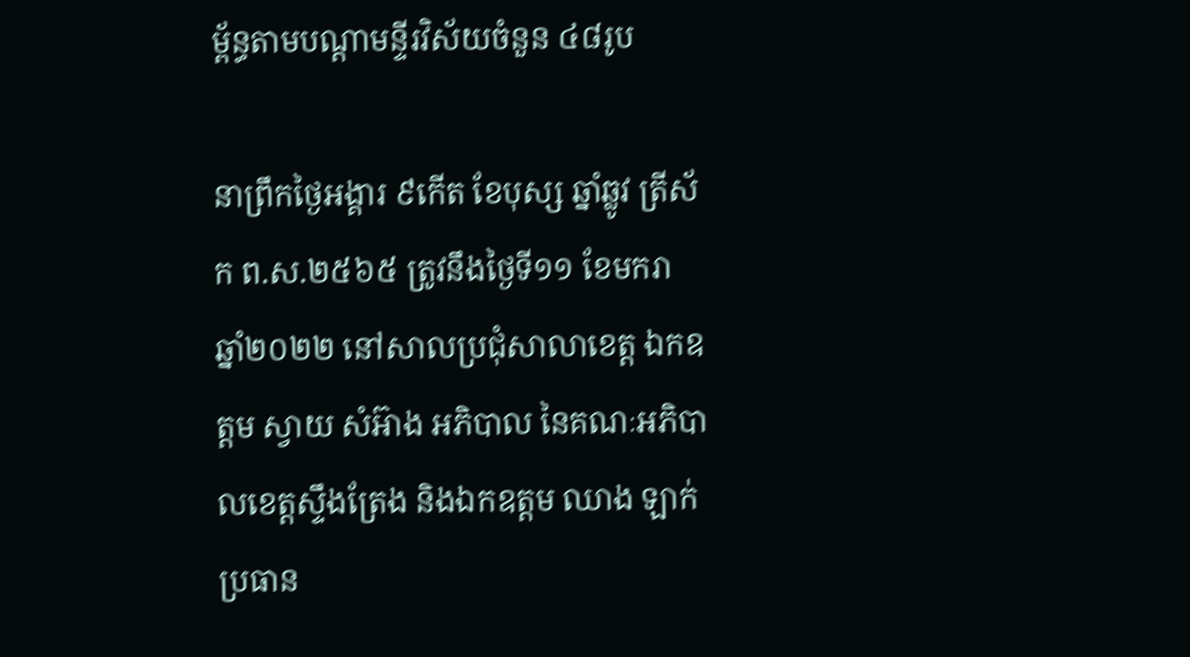ម្ព័ន្ធតាមបណ្តាមន្ទីរវិស័យចំនួន ៤៨រូប

នាព្រឹកថ្ងៃអង្គារ ៩កើត ខែបុស្ស ឆ្នាំឆ្លូវ ត្រីស័ក ព.ស.២៥៦៥ ត្រូវនឹងថ្ងៃទី១១ ខែមករា ឆ្នាំ២០២២ នៅសាលប្រជុំសាលាខេត្ត ឯកឧត្តម ស្វាយ សំអ៊ាង អភិបាល នៃគណៈអភិបាលខេត្តស្ទឹងត្រែង និងឯកឧត្តម ឈាង ឡាក់ ប្រធាន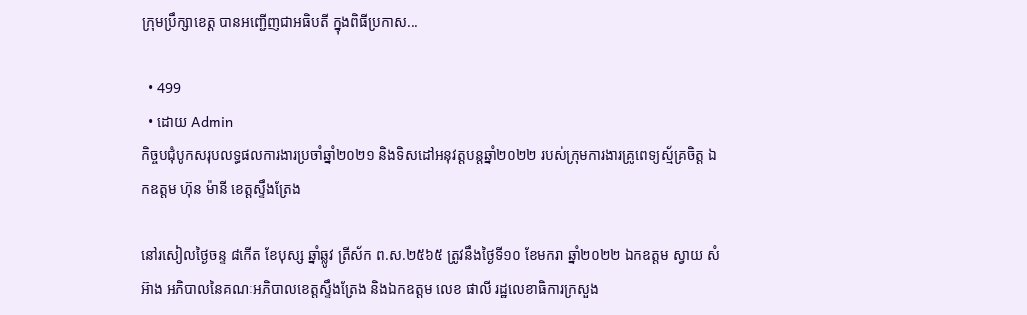ក្រុមប្រឹក្សាខេត្ត បានអញ្ជើញជាអធិបតី ក្នុងពិធីប្រកាស...

  • 499
  • ដោយ Admin
កិច្ចបជុំបូកសរុបលទ្ធផលការងារប្រចាំឆ្នាំ២០២១ និងទិសដៅអនុវត្តបន្តឆ្នាំ២០២២ របស់ក្រុមការងារគ្រូពេទ្យស្ម័គ្រចិត្ត ឯកឧត្តម ហ៊ុន ម៉ានី ខេត្តស្ទឹងត្រែង

នៅរសៀលថ្ងៃចន្ទ ៨កើត ខែបុស្ស ឆ្នាំឆ្លូវ ត្រីស័ក ព.ស.២៥៦៥ ត្រូវនឹងថ្ងៃទី១០ ខែមករា ឆ្នាំ២០២២ ឯកឧត្តម ស្វាយ សំអ៊ាង អភិបាលនៃគណៈអភិបាលខេត្តស្ទឹងត្រែង និងឯកឧត្តម លេខ ផាលី រដ្ឋលេខាធិការក្រសួង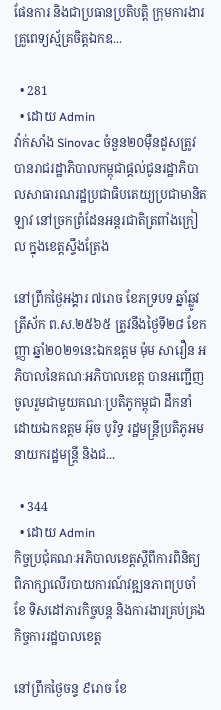ផែនការ និងជាប្រធានប្រតិបត្តិ ក្រុមការងារគ្រួពេទ្យស្ម័គ្រចិត្តឯកឧ...

  • 281
  • ដោយ Admin
វ៉ាក់សាំង Sinovac ចំនួន២០ម៉ឺនដូសត្រូវបានរាជរដ្ឋាភិបាលកម្ពុជាផ្តល់ជូនរដ្ឋាភិបាលសាធារណរដ្ឋប្រជាធិបតេយ្យប្រជាមានិតឡាវ នៅច្រកព្រំដែនអន្តរជាតិត្រពាំងក្រៀល ក្នុងខេត្តស្ទឹងត្រែង

នៅព្រឹកថ្ងៃអង្គារ ៧រោច ខែភទ្របទ ឆ្នាំឆ្លូវ ត្រីស័ក ព.ស.២៥៦៥ ត្រូវនឹងថ្ងៃទី២៨ ខែកញ្ញា ឆ្នាំ២០២១នេះឯកឧត្តម ម៉ុម សារឿន អភិបាលនៃគណៈអភិបាលខេត្ត បានអញ្ជើញចូលរួមជាមួយគណៈប្រតិភូកម្ពុជា ដឹកនាំដោយឯកឧត្តម អ៊ុច បូរិទ្ធ រដ្ឋមន្ត្រីប្រតិភូអមនាយករដ្ឋមន្ត្រី និងជ...

  • 344
  • ដោយ Admin
កិច្ចប្រជុំគណៈអភិបាលខេត្តស្តីពីការពិនិត្យពិភាក្សាលើរបាយការណ៍វឌ្ឍនភាពប្រចាំខែ ទិសដៅភារកិច្ចបន្ត និងការងារគ្រប់គ្រងកិច្ចការរដ្ឋបាលខេត្ត

នៅព្រឹកថ្ងៃចន្ទ ៩រោច ខែ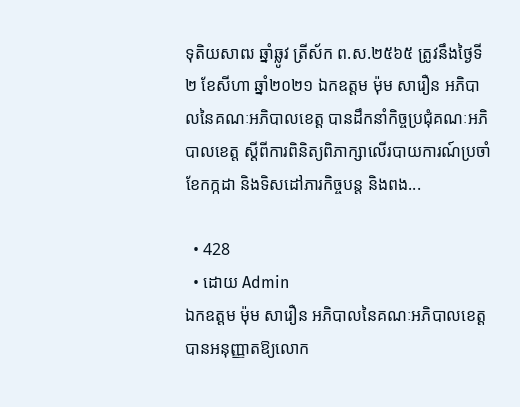ទុតិយសាឍ ឆ្នាំឆ្លូវ ត្រីស័ក ព.ស.២៥៦៥ ត្រូវនឹងថ្ងៃទី ២ ខែសីហា ឆ្នាំ២០២១ ឯកឧត្តម ម៉ុម សារឿន អភិបាលនៃគណៈអភិបាលខេត្ត បានដឹកនាំកិច្ចប្រជុំគណៈអភិបាលខេត្ត ស្តីពីការពិនិត្យពិភាក្សាលើរបាយការណ៍ប្រចាំខែកក្កដា និងទិសដៅភារកិច្ចបន្ត និងពង...

  • 428
  • ដោយ Admin
ឯកឧត្តម ម៉ុម សារឿន អភិបាលនៃគណៈអភិបាលខេត្ត បានអនុញ្ញាតឱ្យលោក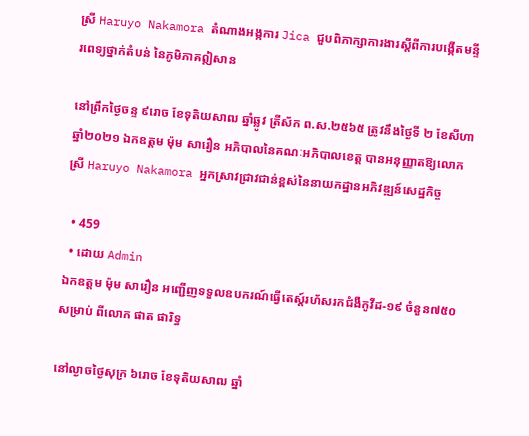ស្រី Haruyo Nakamora តំណាងអង្កការ Jica ជួបពិភាក្សាការងារស្តីពីការបង្កើតមន្ទីរពេទ្យថ្នាក់តំបន់ នៃភូមិភាគឦសាន

នៅព្រឹកថ្ងៃចន្ទ ៩រោច ខែទុតិយសាឍ ឆ្នាំឆ្លូវ ត្រីស័ក ព.ស.២៥៦៥ ត្រូវនឹងថ្ងៃទី ២ ខែសីហា ឆ្នាំ២០២១ ឯកឧត្តម ម៉ុម សារឿន អភិបាលនៃគណៈអភិបាលខេត្ត បានអនុញ្ញាតឱ្យលោកស្រី Haruyo Nakamora អ្នកស្រាវជ្រាវជាន់ខ្ពស់នៃនាយកដ្ឋានអភិវឌ្ឍន៍សេដ្ឋកិច្ច

  • 459
  • ដោយ Admin
ឯកឧត្តម ម៉ុម សារឿន អញ្ជើញទទួលឧបករណ៍ធ្វើតេស្ត៍រហ័សរកជំងឺកូវីដ-១៩ ចំនួន៧៥០សម្រាប់ ពីលោក ផាត ផារិទ្ធ

នៅល្ងាចថ្ងៃសុក្រ ៦រោច ខែទុតិយសាឍ ឆ្នាំ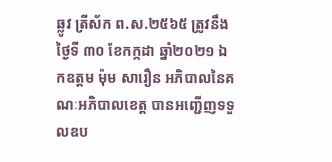ឆ្លូវ ត្រីស័ក ព.ស.២៥៦៥ ត្រូវនឹងថ្ងៃទី ៣០ ខែកក្កដា ឆ្នាំ២០២១ ឯកឧត្តម ម៉ុម សារឿន អភិបាលនៃគណៈអភិបាលខេត្ត បានអញ្ជើញទទួលឧប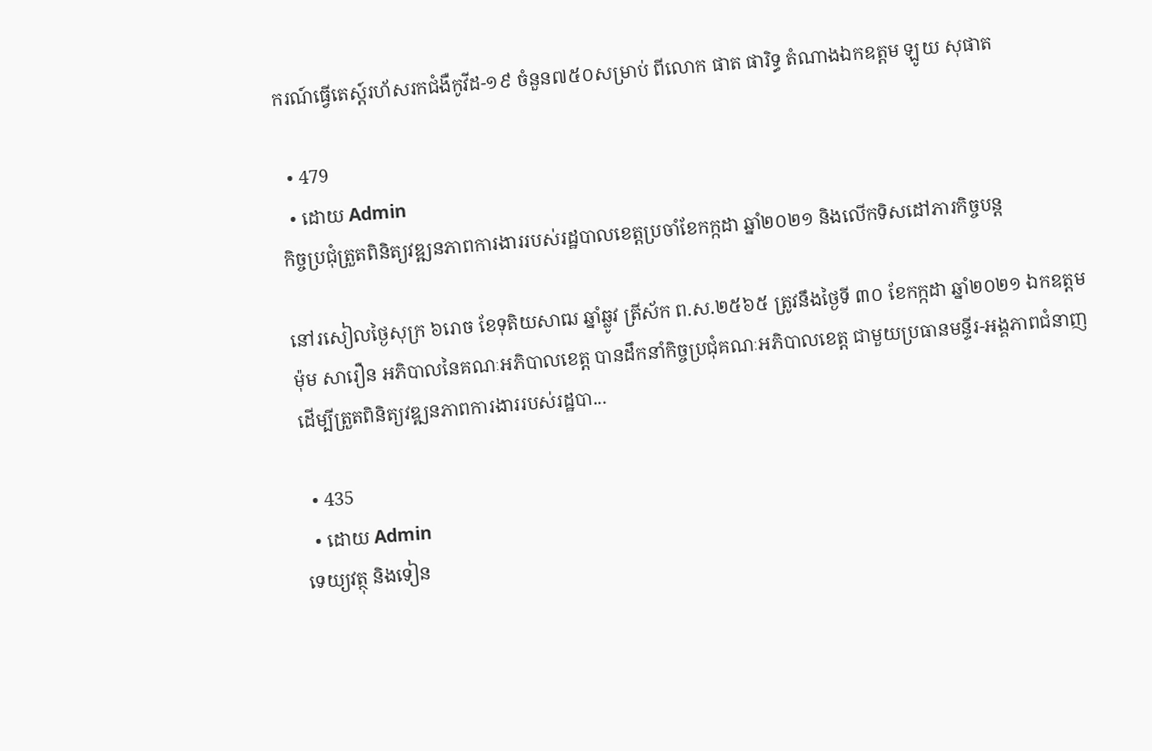ករណ៍ធ្វើតេស្ត៍រហ័សរកជំងឺកូវីដ-១៩ ចំនួន៧៥០សម្រាប់ ពីលោក ផាត ផារិទ្ធ តំណាងឯកឧត្តម ឡូយ សុផាត

  • 479
  • ដោយ Admin
កិច្ចប្រជុំត្រួតពិនិត្យវឌ្ឍនភាពការងាររបស់រដ្ឋបាលខេត្តប្រចាំខែកក្កដា ឆ្នាំ២០២១ និងលើកទិសដៅភារកិច្ចបន្ត

នៅរសៀលថ្ងៃសុក្រ ៦រោច ខែទុតិយសាឍ ឆ្នាំឆ្លូវ ត្រីស័ក ព.ស.២៥៦៥ ត្រូវនឹងថ្ងៃទី ៣០ ខែកក្កដា ឆ្នាំ២០២១ ឯកឧត្តម ម៉ុម សារឿន អភិបាលនៃគណៈអភិបាលខេត្ត បានដឹកនាំកិច្ចប្រជុំគណៈអភិបាលខេត្ត ជាមួយប្រធានមន្ទីរ-អង្គភាពជំនាញ ដើម្បីត្រួតពិនិត្យវឌ្ឍនភាពការងាររបស់រដ្ឋបា...

  • 435
  • ដោយ Admin
ទេយ្យវត្ថុ និងទៀន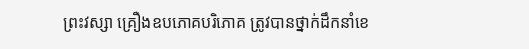ព្រះវស្សា គ្រឿងឧបភោគបរិភោគ ត្រូវបានថ្នាក់ដឹកនាំខេ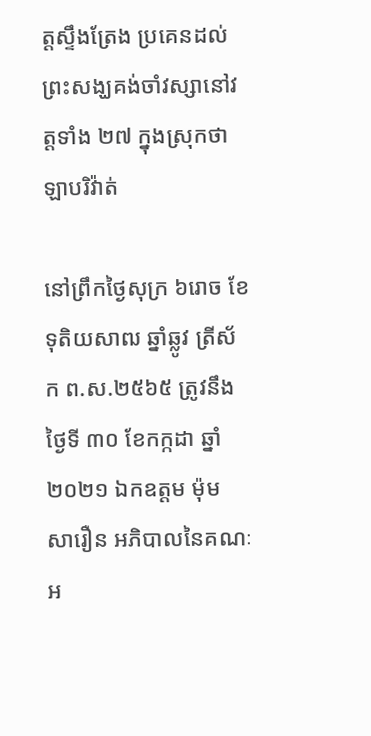ត្តស្ទឹងត្រែង ប្រគេនដល់ព្រះសង្ឃគង់ចាំវស្សានៅវត្តទាំង ២៧ ក្នុងស្រុកថាឡាបរិវ៉ាត់

នៅព្រឹកថ្ងៃសុក្រ ៦រោច ខែទុតិយសាឍ ឆ្នាំឆ្លូវ ត្រីស័ក ព.ស.២៥៦៥ ត្រូវនឹងថ្ងៃទី ៣០ ខែកក្កដា ឆ្នាំ២០២១ ឯកឧត្តម ម៉ុម សារឿន អភិបាលនៃគណៈអ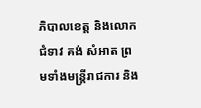ភិបាលខេត្ត និងលោកជំទាវ គង់ សំអាត ព្រមទាំងមន្រ្តីរាជការ និង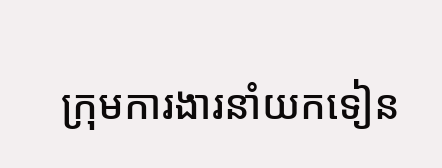ក្រុមការងារនាំយកទៀន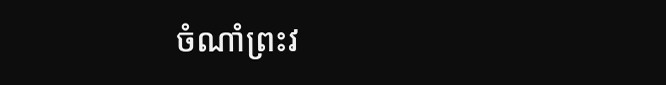ចំណាំព្រះវ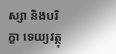ស្សា និងបរិក្ខា ទេយ្យវត្ថុ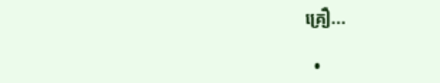គ្រឿ...

  •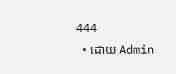444
  • ដោយ Admin